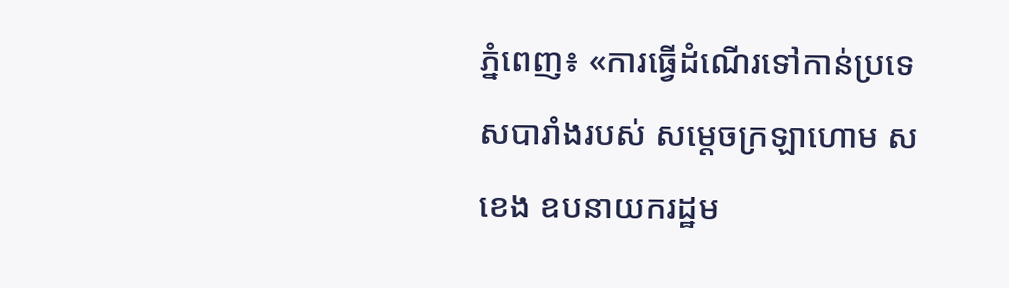ភ្នំពេញ៖ «ការធ្វើដំណើរទៅកាន់ប្រទេសបារាំងរបស់ សម្តេចក្រឡាហោម ស ខេង ឧបនាយករដ្ឋម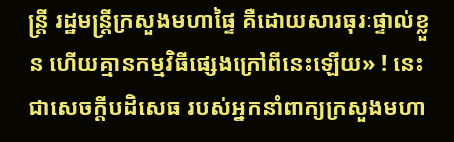ន្រ្តី រដ្ឋមន្ត្រីក្រសួងមហាផ្ទៃ គឺដោយសារធុរៈផ្ទាល់ខ្លួន ហើយគ្មានកម្មវិធីផ្សេងក្រៅពីនេះឡើយ» ! នេះជាសេចក្តីបដិសេធ របស់អ្នកនាំពាក្យក្រសួងមហា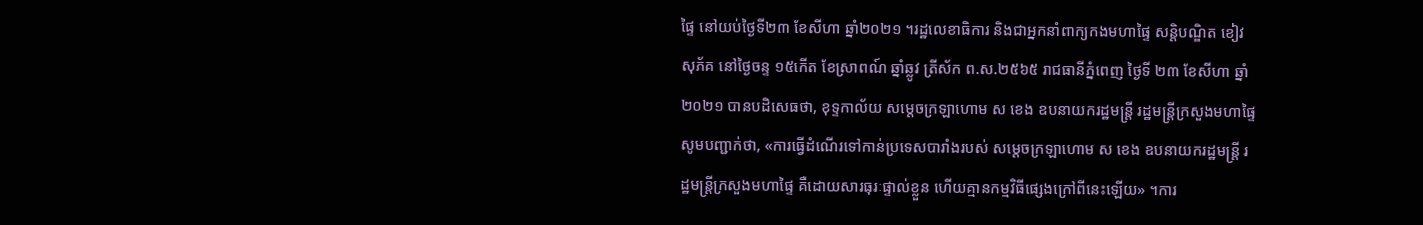ផ្ទៃ នៅយប់ថ្ងៃទី២៣ ខែសីហា ឆ្នាំ២០២១ ។រដ្ឋលេខាធិការ និងជាអ្នកនាំពាក្យកងមហាផ្ទៃ សន្តិបណ្ឌិត ខៀវ សុភ័គ នៅថ្ងៃចន្ទ ១៥កើត ខែស្រាពណ៍ ឆ្នាំឆ្លូវ ត្រីស័ក ព.ស.២៥៦៥ រាជធានីភ្នំពេញ ថ្ងៃទី ២៣ ខែសីហា ឆ្នាំ២០២១ បានបដិសេធថា, ខុទ្ទកាល័យ សម្តេចក្រឡាហោម ស ខេង ឧបនាយករដ្ឋមន្ត្រី រដ្ឋមន្ត្រីក្រសួងមហាផ្ទៃ សូមបញ្ជាក់ថា, «ការធ្វើដំណើរទៅកាន់ប្រទេសបារាំងរបស់ សម្តេចក្រឡាហោម ស ខេង ឧបនាយករដ្ឋមន្រ្តី រដ្ឋមន្ត្រីក្រសួងមហាផ្ទៃ គឺដោយសារធុរៈផ្ទាល់ខ្លួន ហើយគ្មានកម្មវិធីផ្សេងក្រៅពីនេះឡើយ» ។ការ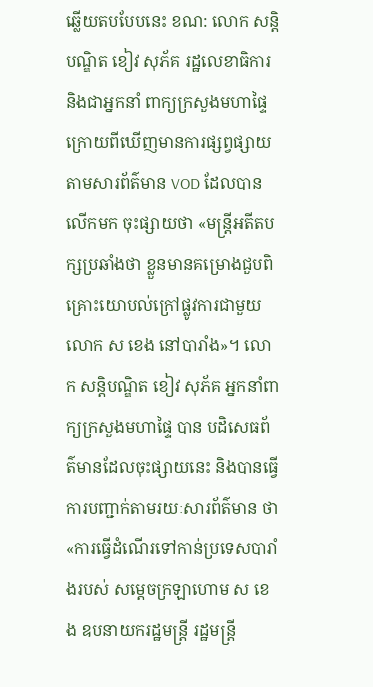ឆ្លើយតបបែបនេះ ខណ: លោក សន្តិបណ្ឌិត ខៀវ សុភ័គ រដ្ឋលេខាធិការ និងជាអ្នកនាំ ពាក្យក្រសួងមហាផ្ទៃ ក្រោយពីឃើញមានការផ្សព្វផ្សាយតាមសារព័ត៌មាន VOD ដែលបានលើកមក ចុះផ្សាយថា «មន្ត្រីអតីតបក្សប្រឆាំងថា ខ្លួនមានគម្រោងជួបពិគ្រោះយោបល់ក្រៅផ្លូវការជាមួយលោក ស ខេង នៅបារាំង»។ លោក សន្តិបណ្ឌិត ខៀវ សុភ័គ អ្នកនាំពាក្យក្រសួងមហាផ្ទៃ បាន បដិសេធព័ត៌មានដែលចុះផ្សាយនេះ និងបានធ្វើការបញ្ជាក់តាមរយៈសារព័ត៌មាន ថា «ការធ្វើដំណើរទៅកាន់ប្រទេសបារាំងរបស់ សម្តេចក្រឡាហោម ស ខេង ឧបនាយករដ្ឋមន្ត្រី រដ្ឋមន្ត្រី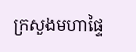ក្រសួងមហាផ្ទៃ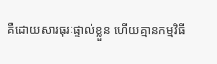គឺដោយសារធុរៈផ្ទាល់ខ្លួន ហើយគ្មានកម្មវិធី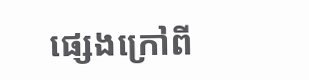ផ្សេងក្រៅពី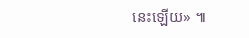នេះឡើយ» ៕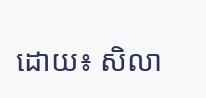ដោយ៖ សិលា